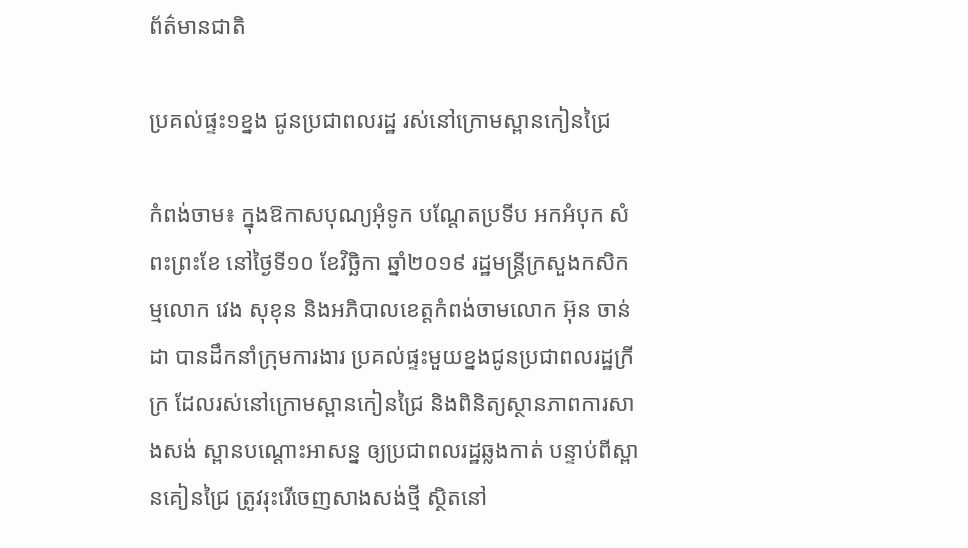ព័ត៌មានជាតិ

ប្រគល់ផ្ទះ១ខ្នង ជូនប្រជាពលរដ្ឋ រស់នៅក្រោមស្ពានកៀនជ្រៃ

កំពង់ចាម៖ ក្នុងឱកាសបុណ្យអុំទូក បណ្ដែតប្រទីប អកអំបុក សំពះព្រះខែ នៅថ្ងៃទី១០ ខែវិច្ឆិកា ឆ្នាំ២០១៩ រដ្ឋមន្ត្រីក្រសួងកសិកម្មលោក វេង សុខុន និងអភិបាលខេត្តកំពង់ចាមលោក អ៊ុន ចាន់ដា បានដឹកនាំក្រុមការងារ ប្រគល់ផ្ទះមួយខ្នងជូនប្រជាពលរដ្ឋក្រីក្រ ដែលរស់នៅក្រោមស្ពានកៀនជ្រៃ និងពិនិត្យស្ថានភាពការសាងសង់ ស្ពានបណ្ដោះអាសន្ន ឲ្យប្រជាពលរដ្ឋឆ្លងកាត់ បន្ទាប់ពីស្ពានគៀនជ្រៃ ត្រូវរុះរើចេញសាងសង់ថ្មី ស្ថិតនៅ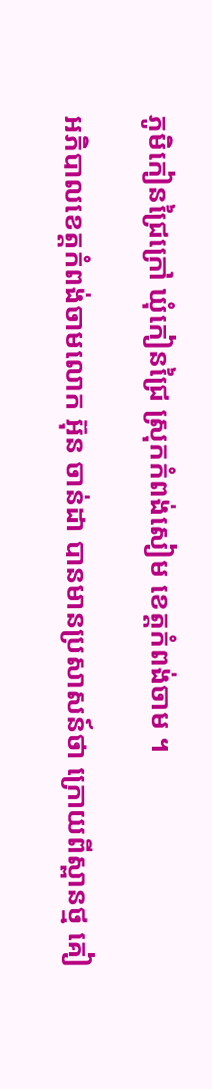ភូមិកៀនជ្រៃក្រៅ ឃុំកៀនជ្រៃ ស្រុកកំពង់សៀម ខេត្តកំពង់ចាម ។

អភិបាលខេត្តកំពង់ចាមលោក អ៊ុន ចាន់ដា បានមានប្រសាសន៍ថា ក្រោយពីស្ពានថ្ម គៀ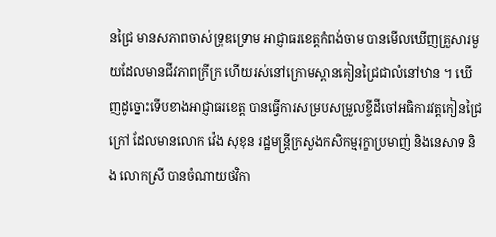នជ្រៃ មានសភាពចាស់ទ្រុឌទ្រោម អាជ្ញាធរខេត្តកំពង់ចាម បានមើលឃើញគ្រួសារមួយដែលមានជីវភាពក្រីក្រ ហើយរស់នៅក្រោមស្ពានគៀនជ្រៃជាលំនៅឋាន ។ ឃើញដូច្នោះទើបខាងអាជ្ញាធរខេត្ត បានធ្វើការសម្របសម្រួលខ្ចីដីចៅអធិការវត្តកៀនជ្រៃក្រៅ ដែលមានលោក វ៉េង សុខុន រដ្ឋមន្ត្រីក្រសួងកសិកម្មរុក្ខាប្រមាញ់ និងនេសាទ និង លោកស្រី បានចំណាយថវិកា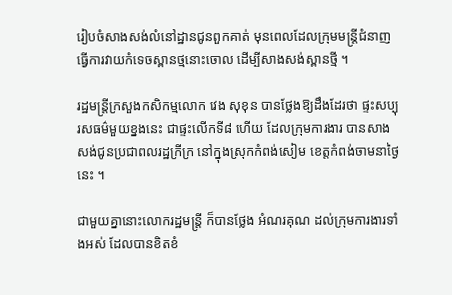រៀបចំសាងសង់លំនៅដ្ឋានជូនពួកគាត់ មុនពេលដែលក្រុមមន្ត្រីជំនាញ ធ្វើការវាយកំទេចស្ពានថ្មនោះចោល ដើម្បីសាងសង់ស្ពានថ្មី ។

រដ្ឋមន្ត្រីក្រសួងកសិកម្មលោក វេង សុខុន បានថ្លែងឱ្យដឹងដែរថា ផ្ទះសប្បុរសធម៌មួយខ្នងនេះ ជាផ្ទះលើកទី៨ ហើយ ដែលក្រុមការងារ បានសាងសង់ជូនប្រជាពលរដ្ឋក្រីក្រ នៅក្នុងស្រុកកំពង់សៀម ខេត្តកំពង់ចាមនាថ្ងៃនេះ ។

ជាមួយគ្នានោះលោករដ្ឋមន្ត្រី ក៏បានថ្លែង អំណរគុណ ដល់ក្រុមការងារទាំងអស់ ដែលបានខិតខំ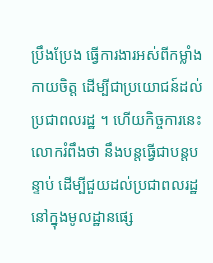ប្រឹងប្រែង ធ្វើការងារអស់ពីកម្លាំងកាយចិត្ត ដើម្បីជាប្រយោជន៍ដល់ប្រជាពលរដ្ឋ ។ ហើយកិច្ចការនេះ លោករំពឹងថា នឹងបន្តធ្វើជាបន្តបន្ទាប់ ដើម្បីជួយដល់ប្រជាពលរដ្ឋ នៅក្នុងមូលដ្ឋានផ្សេ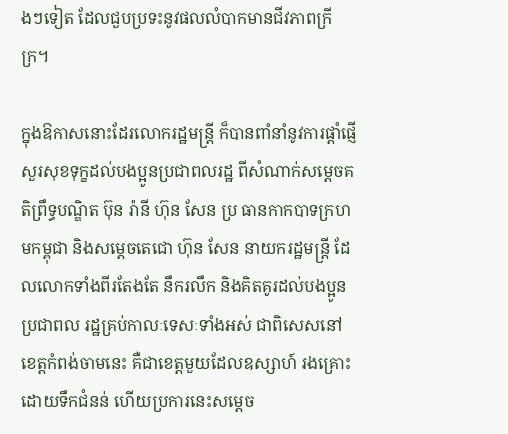ងៗទៀត ដែលជួបប្រទះនូវផលលំបាកមានជីវភាពក្រីក្រ។

ក្នុងឱកាសនោះដែរលោករដ្ឋមន្ត្រី ក៏បានពាំនាំនូវការផ្ដាំផ្ញើសួរសុខទុក្ខដល់បងប្អូនប្រជាពលរដ្ឋ ពីសំណាក់សម្ដេចគតិព្រឹទ្ធបណ្ឌិត ប៊ុន រ៉ានី ហ៊ុន សែន ប្រ ធានកាកបាទក្រហមកម្ពុជា និងសម្ដេចតេជោ ហ៊ុន សែន នាយករដ្ឋមន្ត្រី ដែលលោកទាំងពីរតែងតែ នឹករលឹក និងគិតគូរដល់បងប្អូនប្រជាពល រដ្ឋគ្រប់កាលៈទេសៈទាំងអស់ ជាពិសេសនៅខេត្តកំពង់ចាមនេះ គឺជាខេត្តមួយដែលឧស្សាហ៍ រងគ្រោះដោយទឹកជំនន់ ហើយប្រការនេះសម្ដេច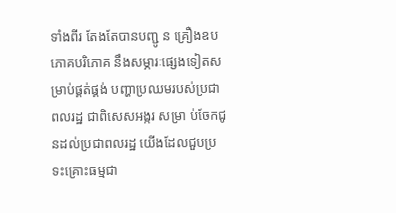ទាំងពីរ តែងតែបានបញ្ជូ ន គ្រឿងឧបភោគបរិភោគ នឹងសម្ភារៈផ្សេងទៀតសម្រាប់ផ្គត់ផ្គង់ បញ្ហាប្រឈមរបស់ប្រជាពលរដ្ឋ ជាពិសេសអង្ករ សម្រា ប់ចែកជូនដល់ប្រជាពលរដ្ឋ យើងដែលជួបប្រទះគ្រោះធម្មជា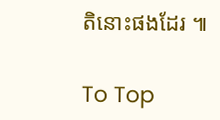តិនោះផងដែរ ៕

To Top